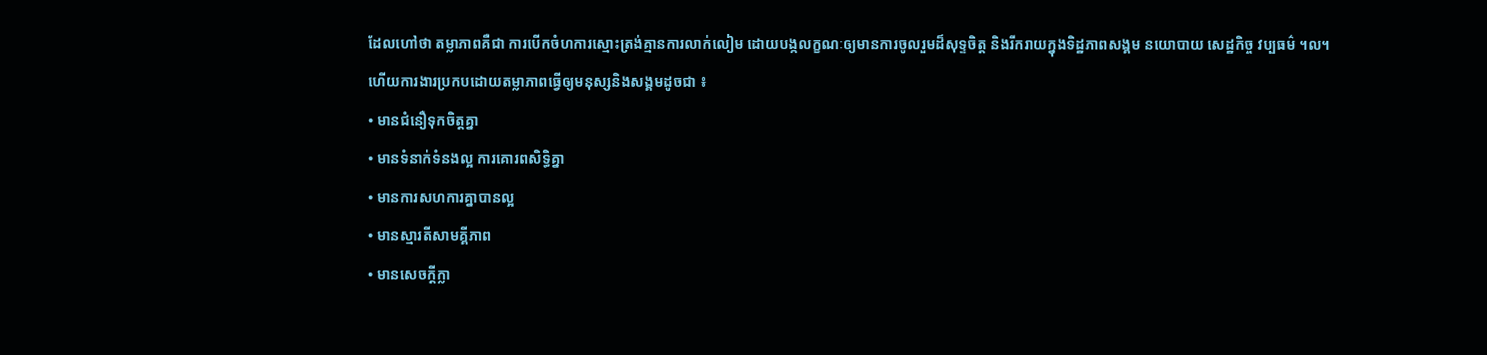ដែលហៅថា តម្លាភាពគឺជា ការបើកចំហការស្មោះត្រង់គ្មានការលាក់លៀម ដោយបង្កលក្ខណៈឲ្យមានការចូលរួមដ៏សុទ្ទចិត្ត និងរីករាយក្នុងទិដ្ឋភាពសង្គម នយោបាយ សេដ្ឋកិច្ច វប្បធម៌ ។ល។
ហើយការងារប្រកបដោយតម្លាភាពធ្វើឲ្យមនុស្សនិងសង្គមដូចជា ៖
• មានជំនឿទុកចិត្តគ្នា
• មានទំនាក់ទំនងល្អ ការគោរពសិទ្ធិគ្នា
• មានការសហការគ្នាបានល្អ
• មានស្មារតីសាមគ្គីភាព
• មានសេចក្តីក្លា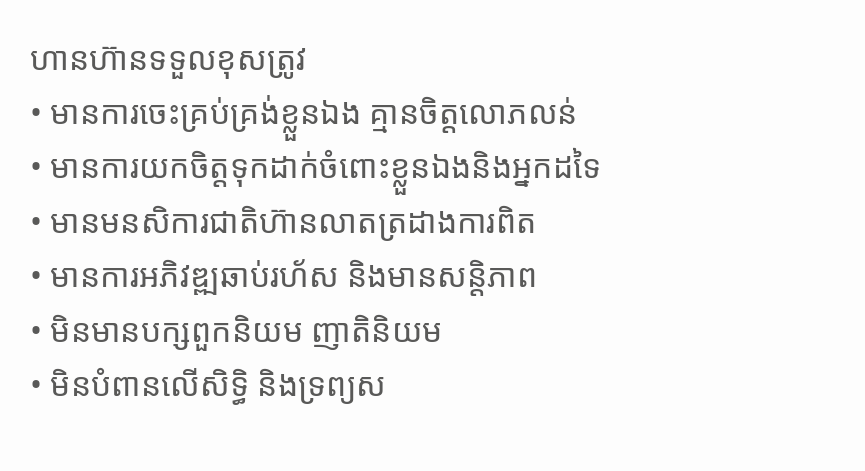ហានហ៊ានទទួលខុសត្រូវ
• មានការចេះគ្រប់គ្រង់ខ្លួនឯង គ្មានចិត្តលោភលន់
• មានការយកចិត្តទុកដាក់ចំពោះខ្លួនឯងនិងអ្នកដទៃ
• មានមនសិការជាតិហ៊ានលាតត្រដាងការពិត
• មានការអភិវឌ្ឍឆាប់រហ័ស និងមានសន្តិភាព
• មិនមានបក្សពួកនិយម ញាតិនិយម
• មិនបំពានលើសិទ្ធិ និងទ្រព្យស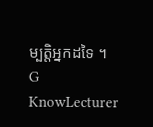ម្បត្តិអ្នកដទៃ ។
G KnowLecturer